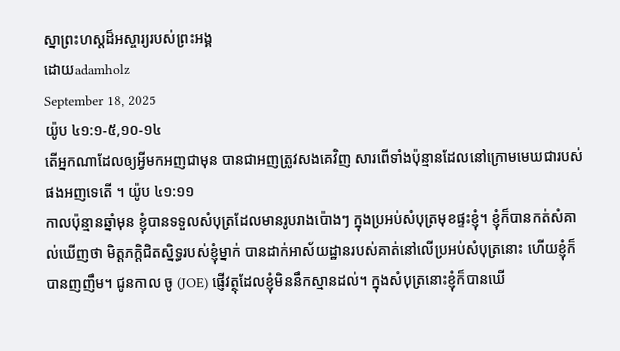ស្នាព្រះហស្តដ៏អស្ចារ្យរបស់ព្រះអង្គ
ដោយadamholz
September 18, 2025
យ៉ូប ៤១:១-៥,១០-១៤
តើអ្នកណាដែលឲ្យអ្វីមកអញជាមុន បានជាអញត្រូវសងគេវិញ សារពើទាំងប៉ុន្មានដែលនៅក្រោមមេឃជារបស់ផងអញទេតើ ។ យ៉ូប ៤១:១១
កាលប៉ុន្មានឆ្នាំមុន ខ្ញុំបានទទួលសំបុត្រដែលមានរូបរាងប៉ោងៗ ក្នុងប្រអប់សំបុត្រមុខផ្ទះខ្ញុំ។ ខ្ញុំក៏បានកត់សំគាល់ឃើញថា មិត្តភក្តិជិតស្និទ្ធរបស់ខ្ញុំម្នាក់ បានដាក់អាស័យដ្ឋានរបស់គាត់នៅលើប្រអប់សំបុត្រនោះ ហើយខ្ញុំក៏បានញញឹម។ ជូនកាល ចូ (JOE) ផ្ញើវត្ថុដែលខ្ញុំមិននឹកស្មានដល់។ ក្នុងសំបុត្រនោះខ្ញុំក៏បានឃើ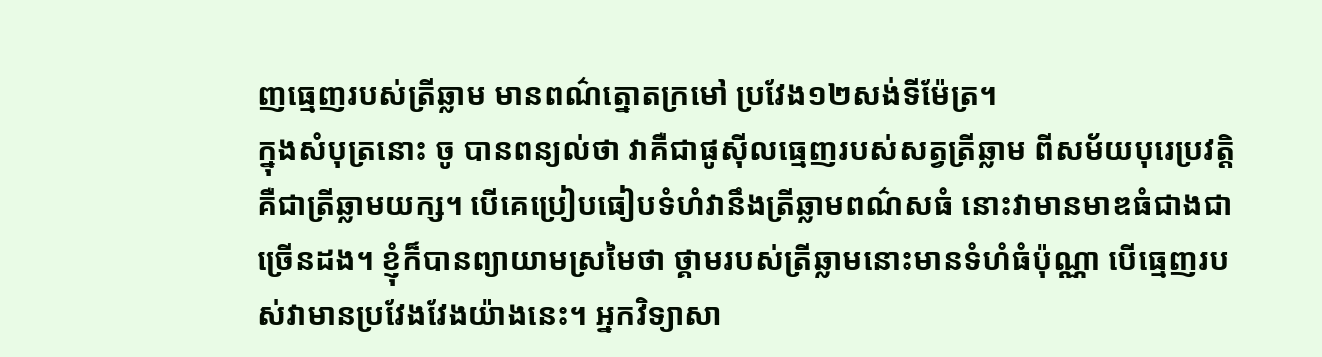ញធ្មេញរបស់ត្រីឆ្លាម មានពណ៌ត្នោតក្រមៅ ប្រវែង១២សង់ទីម៉ែត្រ។
ក្នុងសំបុត្រនោះ ចូ បានពន្យល់ថា វាគឺជាផូស៊ីលធ្មេញរបស់សត្វត្រីឆ្លាម ពីសម័យបុរេប្រវត្តិ គឺជាត្រីឆ្លាមយក្ស។ បើគេប្រៀបធៀបទំហំវានឹងត្រីឆ្លាមពណ៌សធំ នោះវាមានមាឌធំជាងជាច្រើនដង។ ខ្ញុំក៏បានព្យាយាមស្រមៃថា ថ្គាមរបស់ត្រីឆ្លាមនោះមានទំហំធំប៉ុណ្ណា បើធ្មេញរបស់វាមានប្រវែងវែងយ៉ាងនេះ។ អ្នកវិទ្យាសា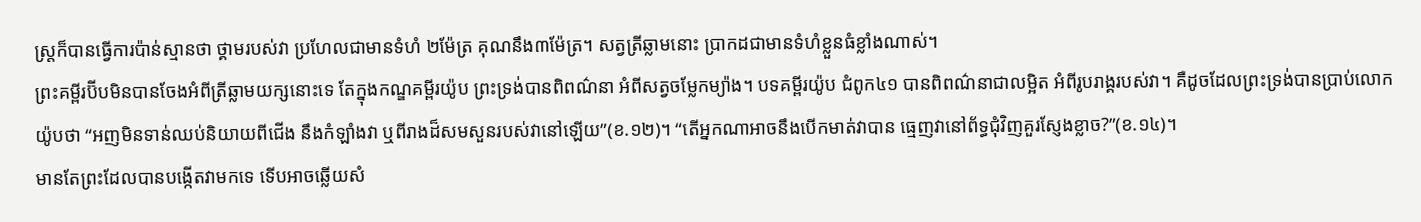ស្ត្រក៏បានធ្វើការប៉ាន់ស្មានថា ថ្គាមរបស់វា ប្រហែលជាមានទំហំ ២ម៉ែត្រ គុណនឹង៣ម៉ែត្រ។ សត្វត្រីឆ្លាមនោះ ប្រាកដជាមានទំហំខ្លួនធំខ្លាំងណាស់។
ព្រះគម្ពីរប៊ីបមិនបានចែងអំពីត្រីឆ្លាមយក្សនោះទេ តែក្នុងកណ្ឌគម្ពីរយ៉ូប ព្រះទ្រង់បានពិពណ៌នា អំពីសត្វចម្លែកម្យ៉ាង។ បទគម្ពីរយ៉ូប ជំពូក៤១ បានពិពណ៌នាជាលម្អិត អំពីរូបរាង្គរបស់វា។ គឺដូចដែលព្រះទ្រង់បានប្រាប់លោកយ៉ូបថា “អញមិនទាន់ឈប់និយាយពីជើង នឹងកំឡាំងវា ឬពីរាងដ៏សមសួនរបស់វានៅឡើយ”(ខ.១២)។ “តើអ្នកណាអាចនឹងបើកមាត់វាបាន ធ្មេញវានៅព័ទ្ធជុំវិញគួរស្ញែងខ្លាច?”(ខ.១៤)។
មានតែព្រះដែលបានបង្កើតវាមកទេ ទើបអាចឆ្លើយសំ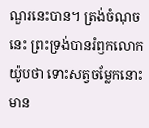ណួរនេះបាន។ ត្រង់ចំណុចនេះ ព្រះទ្រង់បានរំឭកលោកយ៉ូបថា ទោះសត្វចម្លែកនោះមាន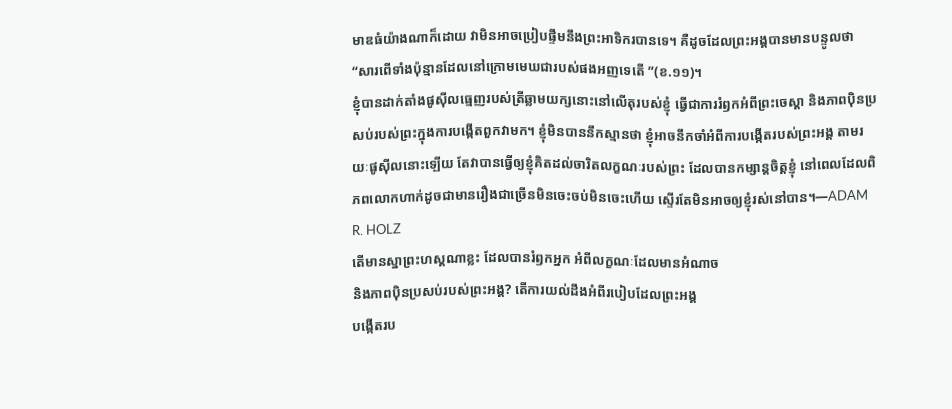មាឌធំយ៉ាងណាក៏ដោយ វាមិនអាចប្រៀបផ្ទឹមនឹងព្រះអាទិករបានទេ។ គឺដូចដែលព្រះអង្គបានមានបន្ទូលថា “សារពើទាំងប៉ុន្មានដែលនៅក្រោមមេឃជារបស់ផងអញទេតើ ”(ខ.១១)។
ខ្ញុំបានដាក់តាំងផូស៊ីលធ្មេញរបស់ត្រីឆ្លាមយក្សនោះនៅលើតុរបស់ខ្ញុំ ធ្វើជាការរំឭកអំពីព្រះចេស្តា និងភាពប៉ិនប្រសប់របស់ព្រះក្នុងការបង្កើតពួកវាមក។ ខ្ញុំមិនបាននឹកស្មានថា ខ្ញុំអាចនឹកចាំអំពីការបង្កើតរបស់ព្រះអង្គ តាមរយៈផូស៊ីលនោះឡើយ តែវាបានធ្វើឲ្យខ្ញុំគិតដល់ចារិតលក្ខណៈរបស់ព្រះ ដែលបានកម្សាន្តចិត្តខ្ញុំ នៅពេលដែលពិភពលោកហាក់ដូចជាមានរឿងជាច្រើនមិនចេះចប់មិនចេះហើយ ស្ទើរតែមិនអាចឲ្យខ្ញុំរស់នៅបាន។—ADAM R. HOLZ
តើមានស្នាព្រះហស្តណាខ្លះ ដែលបានរំឭកអ្នក អំពីលក្ខណៈដែលមានអំណាច
និងភាពប៉ិនប្រសប់របស់ព្រះអង្គ? តើការយល់ដឹងអំពីរបៀបដែលព្រះអង្គ
បង្កើតរប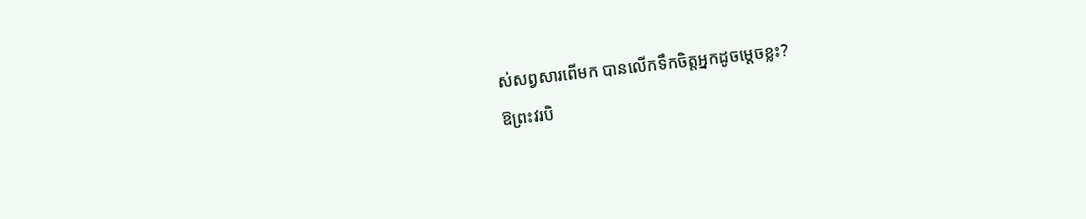ស់សព្វសារពើមក បានលើកទឹកចិត្តអ្នកដូចម្តេចខ្លះ?
ឱព្រះវរបិ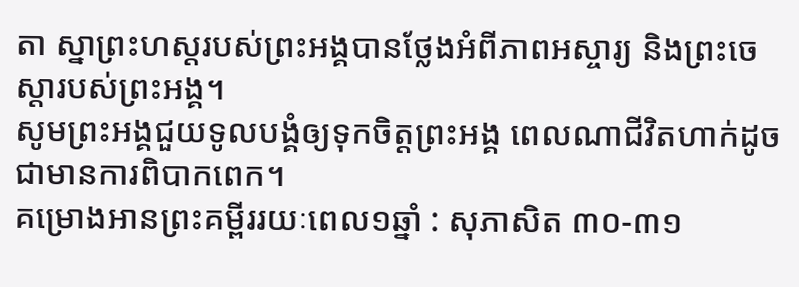តា ស្នាព្រះហស្តរបស់ព្រះអង្គបានថ្លែងអំពីភាពអស្ចារ្យ និងព្រះចេស្តារបស់ព្រះអង្គ។
សូមព្រះអង្គជួយទូលបង្គំឲ្យទុកចិត្តព្រះអង្គ ពេលណាជីវិតហាក់ដូចជាមានការពិបាកពេក។
គម្រោងអានព្រះគម្ពីររយៈពេល១ឆ្នាំ : សុភាសិត ៣០-៣១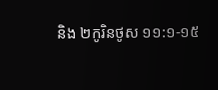និង ២កូរិនថូស ១១:១-១៥